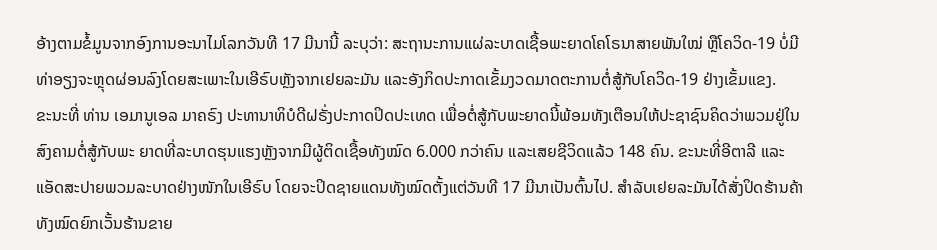ອ້າງຕາມຂໍ້ມູນຈາກອົງການອະນາໄມໂລກວັນທີ 17 ມີນານີ້ ລະບຸວ່າ: ສະຖານະການແຜ່ລະບາດເຊື້ອພະຍາດໂຄໂຣນາສາຍພັນໃໝ່ ຫຼືໂຄວິດ-19 ບໍ່ມີທ່າອຽງຈະຫຼຸດຜ່ອນລົງໂດຍສະເພາະໃນເອີຣົບຫຼັງຈາກເຢຍລະມັນ ແລະອັງກິດປະກາດເຂັ້ມງວດມາດຕະການຕໍ່ສູ້ກັບໂຄວິດ-19 ຢ່າງເຂັ້ມແຂງ.
ຂະນະທີ່ ທ່ານ ເອມານູເອລ ມາຄຣົງ ປະທານາທິບໍດີຝຣັ່ງປະກາດປິດປະເທດ ເພື່ອຕໍ່ສູ້ກັບພະຍາດນີ້ພ້ອມທັງເຕືອນໃຫ້ປະຊາຊົນຄິດວ່າພວມຢູ່ໃນສົງຄາມຕໍ່ສູ້ກັບພະ ຍາດທີ່ລະບາດຮຸນແຮງຫຼັງຈາກມີຜູ້ຕິດເຊື້ອທັງໝົດ 6.000 ກວ່າຄົນ ແລະເສຍຊີວິດແລ້ວ 148 ຄົນ. ຂະນະທີ່ອີຕາລີ ແລະແອັດສະປາຍພວມລະບາດຢ່າງໜັກໃນເອີຣົບ ໂດຍຈະປິດຊາຍແດນທັງໝົດຕັ້ງແຕ່ວັນທີ 17 ມີນາເປັນຕົ້ນໄປ. ສຳລັບເຢຍລະມັນໄດ້ສັ່ງປິດຮ້ານຄ້າທັງໝົດຍົກເວັ້ນຮ້ານຂາຍ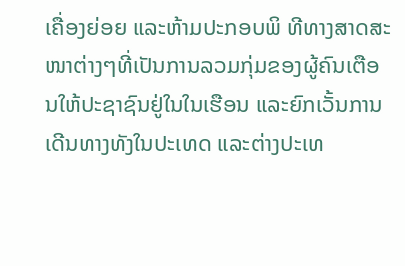ເຄື່ອງຍ່ອຍ ແລະຫ້າມປະກອບພິ ທີທາງສາດສະໜາຕ່າງໆທີ່ເປັນການລວມກຸ່ມຂອງຜູ້ຄົນເຕືອນໃຫ້ປະຊາຊົນຢູ່ໃນໃນເຮືອນ ແລະຍົກເວັ້ນການເດີນທາງທັງໃນປະເທດ ແລະຕ່າງປະເທ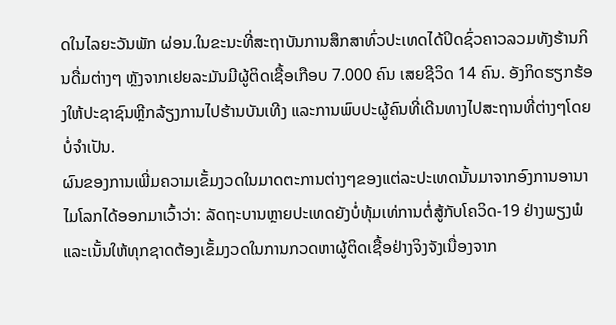ດໃນໄລຍະວັນພັກ ຜ່ອນ.ໃນຂະນະທີ່ສະຖາບັນການສຶກສາທົ່ວປະເທດໄດ້ປິດຊົ່ວຄາວລວມທັງຮ້ານກິນດື່ມຕ່າງໆ ຫຼັງຈາກເຢຍລະມັນມີຜູ້ຕິດເຊື້ອເກືອບ 7.000 ຄົນ ເສຍຊີວິດ 14 ຄົນ. ອັງກິດຮຽກຮ້ອງໃຫ້ປະຊາຊົນຫຼີກລ້ຽງການໄປຮ້ານບັນເທີງ ແລະການພົບປະຜູ້ຄົນທີ່ເດີນທາງໄປສະຖານທີ່ຕ່າງໆໂດຍບໍ່ຈຳເປັນ.
ຜົນຂອງການເພີ່ມຄວາມເຂັ້ມງວດໃນມາດຕະການຕ່າງໆຂອງແຕ່ລະປະເທດນັ້ນມາຈາກອົງການອານາໄມໂລກໄດ້ອອກມາເວົ້າວ່າ: ລັດຖະບານຫຼາຍປະເທດຍັງບໍ່ທຸ້ມເທ່ການຕໍ່ສູ້ກັບໂຄວິດ-19 ຢ່າງພຽງພໍ ແລະເນັ້ນໃຫ້ທຸກຊາດຕ້ອງເຂັ້ມງວດໃນການກວດຫາຜູ້ຕິດເຊື້ອຢ່າງຈິງຈັງເນື່ອງຈາກ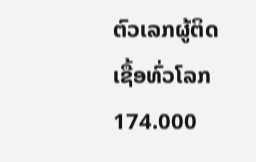ຕົວເລກຜູ້ຕິດເຊື້ອທົ່ວໂລກ 174.000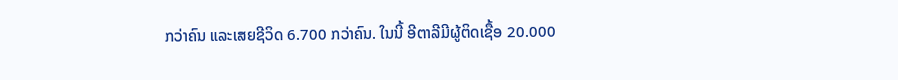ກວ່າຄົນ ແລະເສຍຊີວິດ 6.700 ກວ່າຄົນ. ໃນນີ້ ອີຕາລີມີຜູ້ຕິດເຊື້ອ 20.000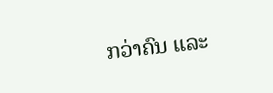ກວ່າຄົນ ແລະ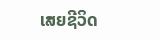ເສຍຊີວິດ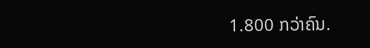1.800 ກວ່າຄົນ.